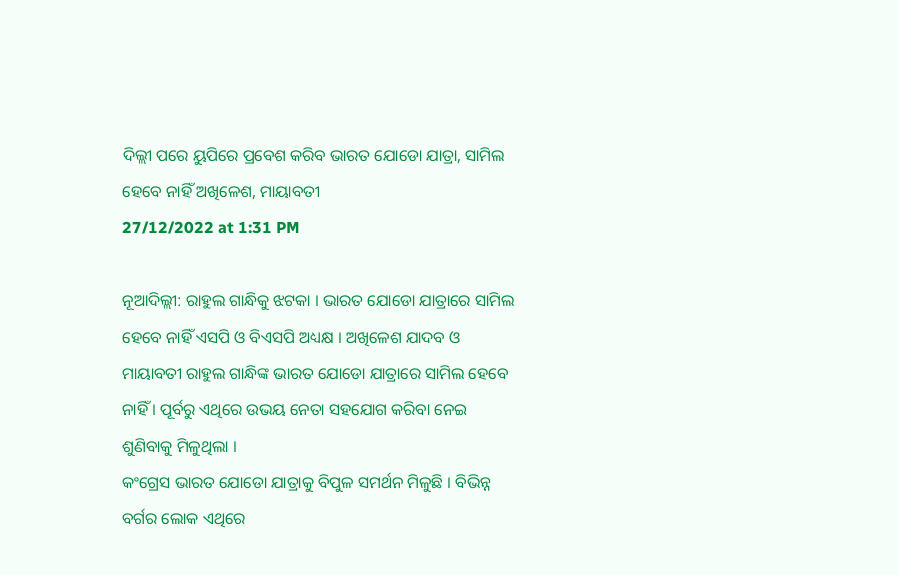ଦିଲ୍ଲୀ ପରେ ୟୁପିରେ ପ୍ରବେଶ କରିବ ଭାରତ ଯୋଡୋ ଯାତ୍ରା, ସାମିଲ ହେବେ ନାହିଁ ଅଖିଳେଶ, ମାୟାବତୀ
27/12/2022 at 1:31 PM

ନୂଆଦିଲ୍ଲୀ: ରାହୁଲ ଗାନ୍ଧିକୁ ଝଟକା । ଭାରତ ଯୋଡୋ ଯାତ୍ରାରେ ସାମିଲ ହେବେ ନାହିଁ ଏସପି ଓ ବିଏସପି ଅଧ୍ୟକ୍ଷ । ଅଖିଳେଶ ଯାଦବ ଓ ମାୟାବତୀ ରାହୁଲ ଗାନ୍ଧିଙ୍କ ଭାରତ ଯୋଡୋ ଯାତ୍ରାରେ ସାମିଲ ହେବେ ନାହିଁ । ପୂର୍ବରୁ ଏଥିରେ ଉଭୟ ନେତା ସହଯୋଗ କରିବା ନେଇ ଶୁଣିବାକୁ ମିଳୁଥିଲା ।
କଂଗ୍ରେସ ଭାରତ ଯୋଡୋ ଯାତ୍ରାକୁ ବିପୁଳ ସମର୍ଥନ ମିଳୁଛି । ବିଭିନ୍ନ ବର୍ଗର ଲୋକ ଏଥିରେ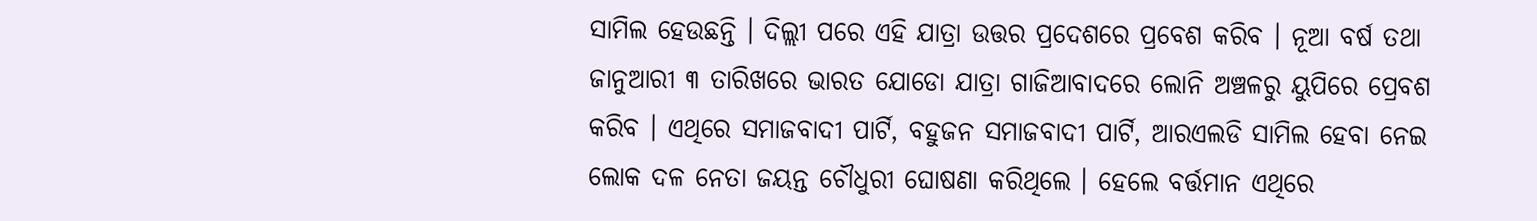ସାମିଲ ହେଉଛନ୍ତି । ଦିଲ୍ଲୀ ପରେ ଏହି ଯାତ୍ରା ଉତ୍ତର ପ୍ରଦେଶରେ ପ୍ରବେଶ କରିବ । ନୂଆ ବର୍ଷ ତଥା ଜାନୁଆରୀ ୩ ତାରିଖରେ ଭାରତ ଯୋଡୋ ଯାତ୍ରା ଗାଜିଆବାଦରେ ଲୋନି ଅଞ୍ଚଳରୁ ୟୁପିରେ ପ୍ରେବଶ କରିବ । ଏଥିରେ ସମାଜବାଦୀ ପାର୍ଟି, ବହୁଜନ ସମାଜବାଦୀ ପାର୍ଟି, ଆରଏଲଡି ସାମିଲ ହେବା ନେଇ ଲୋକ ଦଳ ନେତା ଜୟନ୍ତ ଚୌଧୁରୀ ଘୋଷଣା କରିଥିଲେ । ହେଲେ ବର୍ତ୍ତମାନ ଏଥିରେ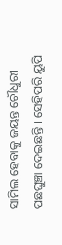ସାମିଲ ହେବାକୁ ଜୟନ୍ତ ଚୌଧୁରୀ ପଛଘୁଞ୍ଚା ଦେଇଛନ୍ତି । ସେହିପରି ୟୁପି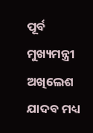ପୂର୍ବ ମୁଖ୍ୟମନ୍ତ୍ରୀ ଅଖିଲେଶ ଯାଦବ ମଧ୍ୟ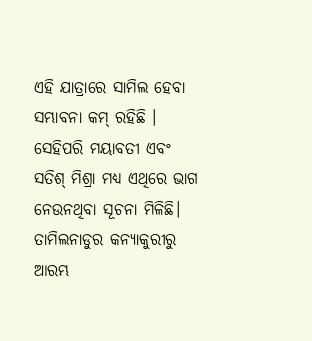ଏହି ଯାତ୍ରାରେ ସାମିଲ ହେବା ସମ୍ଭାବନା କମ୍ ରହିଛି । ସେହିପରି ମୟାବତୀ ଏବଂ ସତିଶ୍ ମିଶ୍ରା ମଧ୍ୟ ଏଥିରେ ଭାଗ ନେଉନଥିବା ସୂଚନା ମିଳିଛି।
ତାମିଲନାଡୁର କନ୍ୟାକୁରୀରୁ ଆରମ୍ଭ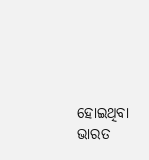ହୋଇଥିବା ଭାରତ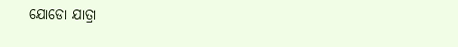ଯୋଡୋ ଯାତ୍ରା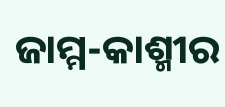ଜାମ୍ମ-କାଶ୍ମୀର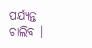ପର୍ଯ୍ୟନ୍ତ ଚାଲିବ ।